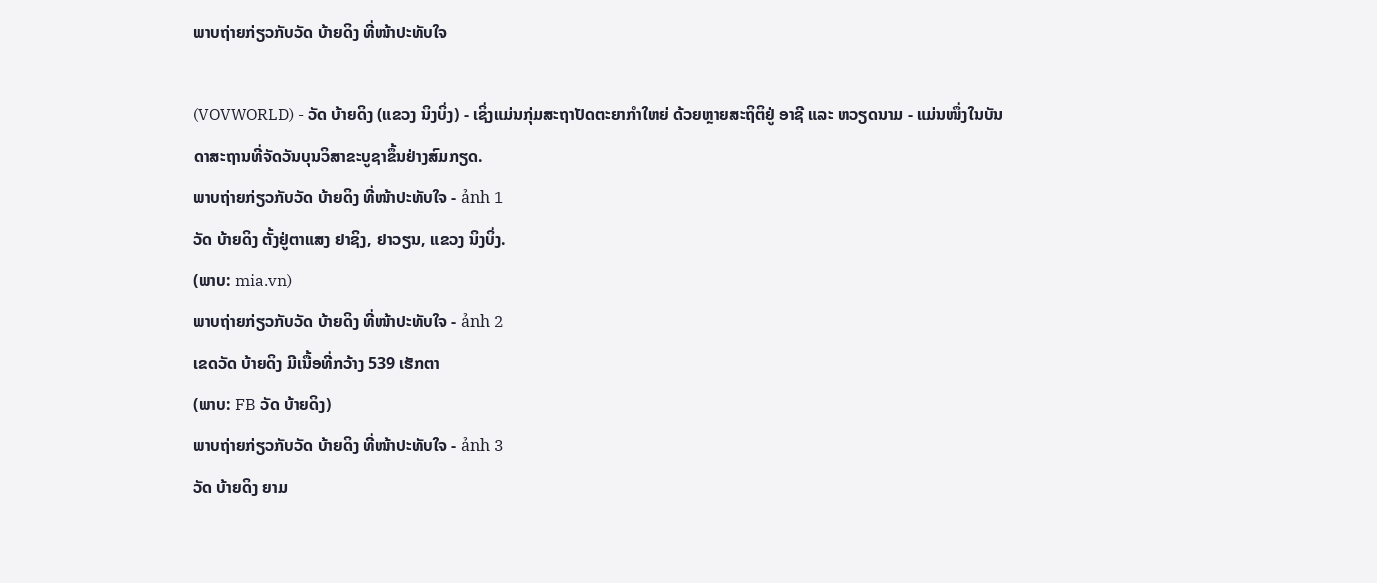ພາບຖ່າຍກ່ຽວກັບວັດ ບ້າຍດິງ ທີ່ໜ້າປະທັບໃຈ

(VOVWORLD) - ວັດ ບ້າຍດິງ (ແຂວງ ນິງບິ່ງ) - ເຊິ່ງແມ່ນກຸ່ມສະຖາປັດຕະຍາກຳໃຫຍ່ ດ້ວຍຫຼາຍສະຖິຕິຢູ່ ອາຊີ ແລະ ຫວຽດນາມ - ແມ່ນໜຶ່ງໃນບັນດາສະຖານທີ່ຈັດວັນບຸນວິສາຂະບູຊາຂຶ້ນຢ່າງສົມກຽດ.
ພາບຖ່າຍກ່ຽວກັບວັດ ບ້າຍດິງ ທີ່ໜ້າປະທັບໃຈ - ảnh 1
ວັດ ບ້າຍດິງ ຕັ້ງຢູ່ຕາແສງ ຢາຊິງ, ຢາວຽນ, ແຂວງ ນິງບິ່ງ.
(ພາບ: mia.vn)
ພາບຖ່າຍກ່ຽວກັບວັດ ບ້າຍດິງ ທີ່ໜ້າປະທັບໃຈ - ảnh 2
ເຂດວັດ ບ້າຍດິງ ມີເນື້ອທີ່ກວ້າງ 539 ເຮັກຕາ
(ພາບ: FB ວັດ ບ້າຍດິງ)
ພາບຖ່າຍກ່ຽວກັບວັດ ບ້າຍດິງ ທີ່ໜ້າປະທັບໃຈ - ảnh 3
ວັດ ບ້າຍດິງ ຍາມ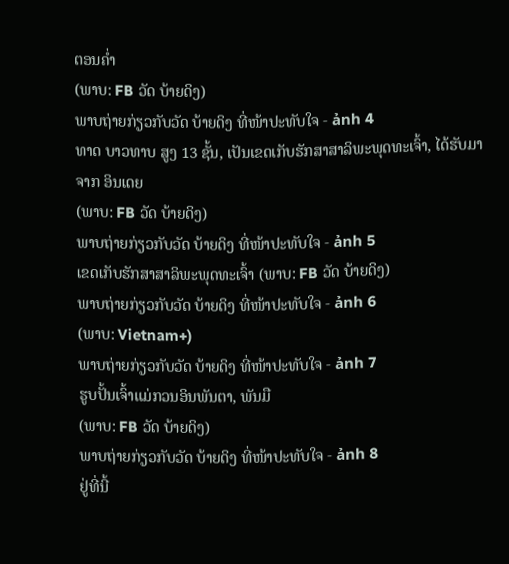ຕອນຄ່ຳ
(ພາບ: FB ວັດ ບ້າຍດິງ)
ພາບຖ່າຍກ່ຽວກັບວັດ ບ້າຍດິງ ທີ່ໜ້າປະທັບໃຈ - ảnh 4
ທາດ ບາວທາບ ສູງ 13 ຊັ້ນ, ເປັນເຂດເກັບຮັກສາສາລິພະພຸດທະເຈົ້າ, ໄດ້ຮັບມາຈາກ ອິນເດຍ
(ພາບ: FB ວັດ ບ້າຍດິງ)
ພາບຖ່າຍກ່ຽວກັບວັດ ບ້າຍດິງ ທີ່ໜ້າປະທັບໃຈ - ảnh 5
ເຂດເກັບຮັກສາສາລິພະພຸດທະເຈົ້າ (ພາບ: FB ວັດ ບ້າຍດິງ)
ພາບຖ່າຍກ່ຽວກັບວັດ ບ້າຍດິງ ທີ່ໜ້າປະທັບໃຈ - ảnh 6
(ພາບ: Vietnam+)
ພາບຖ່າຍກ່ຽວກັບວັດ ບ້າຍດິງ ທີ່ໜ້າປະທັບໃຈ - ảnh 7
ຮູບປັ້ນເຈົ້າແມ່ກວນອິນພັນຕາ, ພັນມື
(ພາບ: FB ວັດ ບ້າຍດິງ)
ພາບຖ່າຍກ່ຽວກັບວັດ ບ້າຍດິງ ທີ່ໜ້າປະທັບໃຈ - ảnh 8
ຢູ່ທີ່ນີ້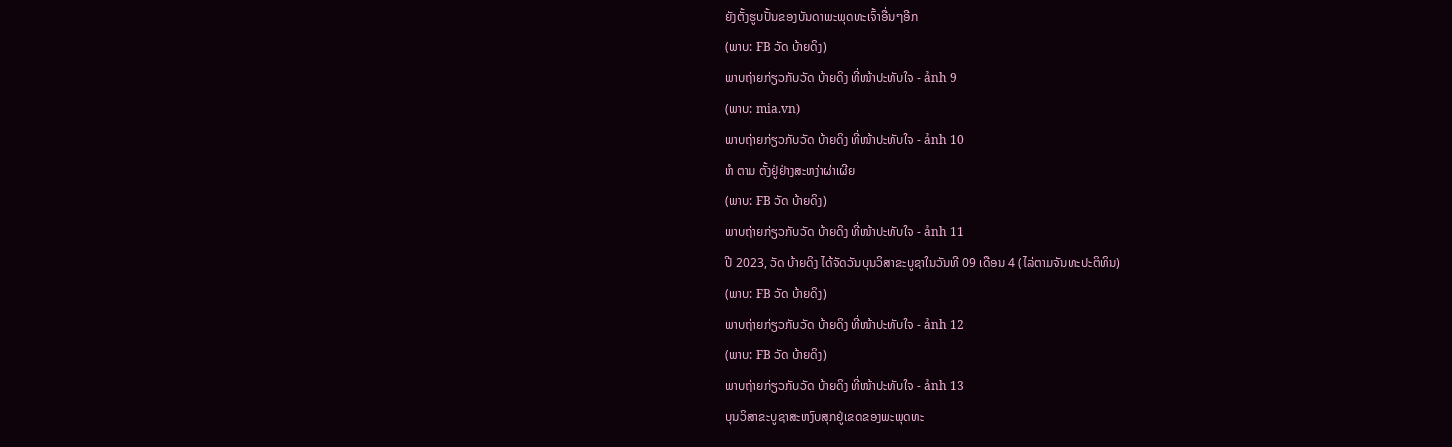ຍັງຕັ້ງຮູບປັ້ນຂອງບັນດາພະພຸດທະເຈົ້າອື່ນໆອີກ
(ພາບ: FB ວັດ ບ້າຍດິງ)
ພາບຖ່າຍກ່ຽວກັບວັດ ບ້າຍດິງ ທີ່ໜ້າປະທັບໃຈ - ảnh 9
(ພາບ: mia.vn)
ພາບຖ່າຍກ່ຽວກັບວັດ ບ້າຍດິງ ທີ່ໜ້າປະທັບໃຈ - ảnh 10
ຫໍ ຕາມ ຕັ້ງຢູ່ຢ່າງສະຫງ່າຜ່າເຜີຍ
(ພາບ: FB ວັດ ບ້າຍດິງ)
ພາບຖ່າຍກ່ຽວກັບວັດ ບ້າຍດິງ ທີ່ໜ້າປະທັບໃຈ - ảnh 11
ປີ 2023, ວັດ ບ້າຍດິງ ໄດ້ຈັດວັນບຸນວິສາຂະບູຊາໃນວັນທີ 09 ເດືອນ 4 (ໄລ່ຕາມຈັນທະປະຕິທິນ)
(ພາບ: FB ວັດ ບ້າຍດິງ)
ພາບຖ່າຍກ່ຽວກັບວັດ ບ້າຍດິງ ທີ່ໜ້າປະທັບໃຈ - ảnh 12
(ພາບ: FB ວັດ ບ້າຍດິງ)
ພາບຖ່າຍກ່ຽວກັບວັດ ບ້າຍດິງ ທີ່ໜ້າປະທັບໃຈ - ảnh 13
ບຸນວິສາຂະບູຊາສະຫງົບສຸກຢູ່ເຂດຂອງພະພຸດທະ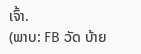ເຈົ້າ.
(ພາບ: FB ວັດ ບ້າຍ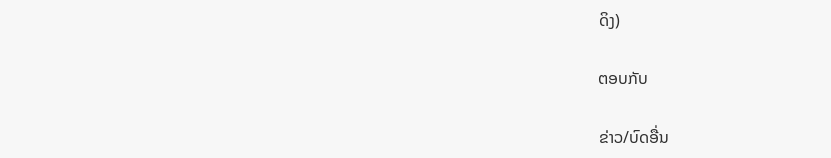ດິງ)

ຕອບກັບ

ຂ່າວ/ບົດອື່ນ